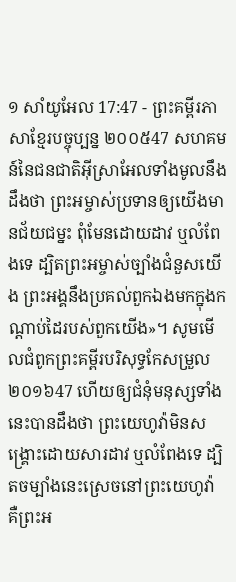១ សាំយូអែល 17:47 - ព្រះគម្ពីរភាសាខ្មែរបច្ចុប្បន្ន ២០០៥47 សហគមន៍នៃជនជាតិអ៊ីស្រាអែលទាំងមូលនឹងដឹងថា ព្រះអម្ចាស់ប្រទានឲ្យយើងមានជ័យជម្នះ ពុំមែនដោយដាវ ឬលំពែងទេ ដ្បិតព្រះអម្ចាស់ច្បាំងជំនួសយើង ព្រះអង្គនឹងប្រគល់ពួកឯងមកក្នុងកណ្ដាប់ដៃរបស់ពួកយើង»។ សូមមើលជំពូកព្រះគម្ពីរបរិសុទ្ធកែសម្រួល ២០១៦47 ហើយឲ្យជំនុំមនុស្សទាំងនេះបានដឹងថា ព្រះយេហូវ៉ាមិនសង្គ្រោះដោយសារដាវ ឬលំពែងទេ ដ្បិតចម្បាំងនេះស្រេចនៅព្រះយេហូវ៉ា គឺព្រះអ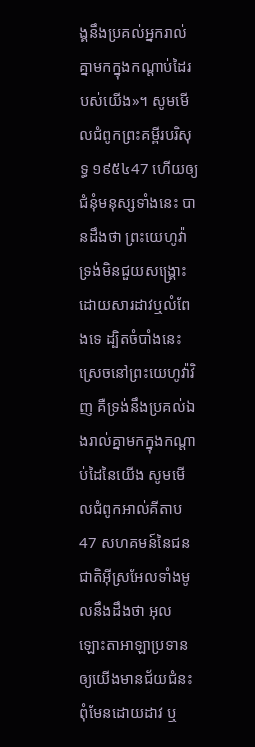ង្គនឹងប្រគល់អ្នករាល់គ្នាមកក្នុងកណ្ដាប់ដៃរបស់យើង»។ សូមមើលជំពូកព្រះគម្ពីរបរិសុទ្ធ ១៩៥៤47 ហើយឲ្យជំនុំមនុស្សទាំងនេះ បានដឹងថា ព្រះយេហូវ៉ាទ្រង់មិនជួយសង្គ្រោះដោយសារដាវឬលំពែងទេ ដ្បិតចំបាំងនេះស្រេចនៅព្រះយេហូវ៉ាវិញ គឺទ្រង់នឹងប្រគល់ឯងរាល់គ្នាមកក្នុងកណ្តាប់ដៃនៃយើង សូមមើលជំពូកអាល់គីតាប47 សហគមន៍នៃជនជាតិអ៊ីស្រអែលទាំងមូលនឹងដឹងថា អុលឡោះតាអាឡាប្រទានឲ្យយើងមានជ័យជំនះ ពុំមែនដោយដាវ ឬ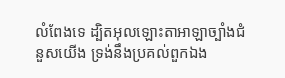លំពែងទេ ដ្បិតអុលឡោះតាអាឡាច្បាំងជំនួសយើង ទ្រង់នឹងប្រគល់ពួកឯង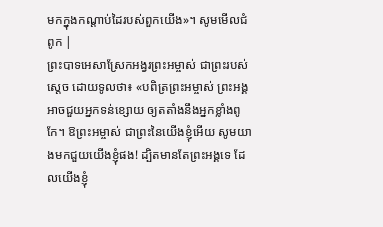មកក្នុងកណ្តាប់ដៃរបស់ពួកយើង»។ សូមមើលជំពូក |
ព្រះបាទអេសាស្រែកអង្វរព្រះអម្ចាស់ ជាព្រះរបស់ស្ដេច ដោយទូលថា៖ «បពិត្រព្រះអម្ចាស់ ព្រះអង្គអាចជួយអ្នកទន់ខ្សោយ ឲ្យតតាំងនឹងអ្នកខ្លាំងពូកែ។ ឱព្រះអម្ចាស់ ជាព្រះនៃយើងខ្ញុំអើយ សូមយាងមកជួយយើងខ្ញុំផង! ដ្បិតមានតែព្រះអង្គទេ ដែលយើងខ្ញុំ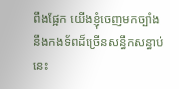ពឹងផ្អែក យើងខ្ញុំចេញមកច្បាំងនឹងកងទ័ពដ៏ច្រើនសន្ធឹកសន្ធាប់នេះ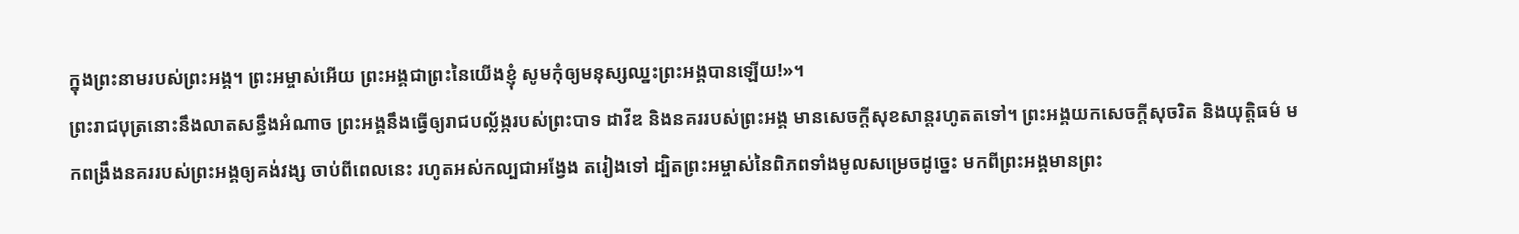ក្នុងព្រះនាមរបស់ព្រះអង្គ។ ព្រះអម្ចាស់អើយ ព្រះអង្គជាព្រះនៃយើងខ្ញុំ សូមកុំឲ្យមនុស្សឈ្នះព្រះអង្គបានឡើយ!»។
ព្រះរាជបុត្រនោះនឹងលាតសន្ធឹងអំណាច ព្រះអង្គនឹងធ្វើឲ្យរាជបល្ល័ង្ករបស់ព្រះបាទ ដាវីឌ និងនគររបស់ព្រះអង្គ មានសេចក្ដីសុខសាន្តរហូតតទៅ។ ព្រះអង្គយកសេចក្ដីសុចរិត និងយុត្តិធម៌ មកពង្រឹងនគររបស់ព្រះអង្គឲ្យគង់វង្ស ចាប់ពីពេលនេះ រហូតអស់កល្បជាអង្វែង តរៀងទៅ ដ្បិតព្រះអម្ចាស់នៃពិភពទាំងមូលសម្រេចដូច្នេះ មកពីព្រះអង្គមានព្រះ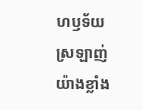ហឫទ័យស្រឡាញ់ យ៉ាងខ្លាំង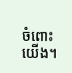ចំពោះយើង។